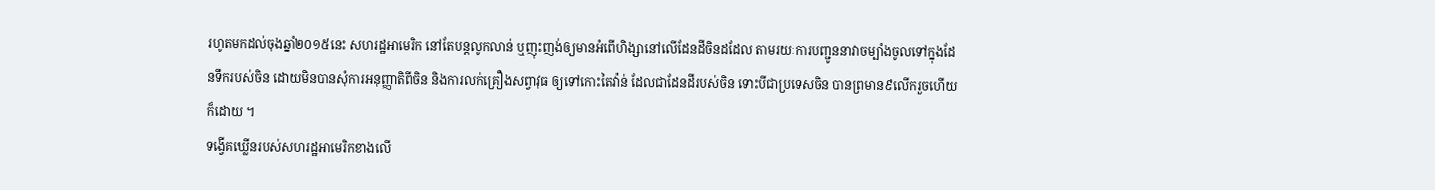រហូតមកដល់ចុងឆ្នាំ២០១៥នេះ សហរដ្ឋអាមេរិក នៅតែបន្តលូកលាន់ ឬញុះញង់ឲ្យមានអំពើហិង្សានៅលើដែនដីចិនដដែល តាមរយៈការបញ្ជូននាវាចម្បាំងចូលទៅក្នុងដែនទឹករបស់ចិន ដោយមិនបានសុំការអនុញ្ញាតិពីចិន និងការលក់គ្រឿងសព្វាវុធ ឲ្យទៅកោះតៃវ៉ាន់ ដែលជាដែនដីរបស់ចិន ទោះបីជាប្រទេសចិន បានព្រមាន៩លើករួចហើយក៏ដោយ ។
ទង្វើគឃ្លើនរបស់សហរដ្ឋអាមេរិកខាងលើ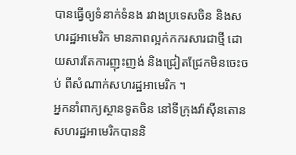បានធ្វើឲ្យទំនាក់ទំនង រវាងប្រទេសចិន និងសហរដ្ឋអាមេរិក មានភាពល្អក់កករសារជាថ្មី ដោយសារតែការញុះញង់ និងជ្រៀតជ្រែកមិនចេះចប់ ពីសំណាក់សហរដ្ឋអាមេរិក ។
អ្នកនាំពាក្យស្ថានទូតចិន នៅទីក្រុងវ៉ាស៊ីនតោន សហរដ្ឋអាមេរិកបាននិ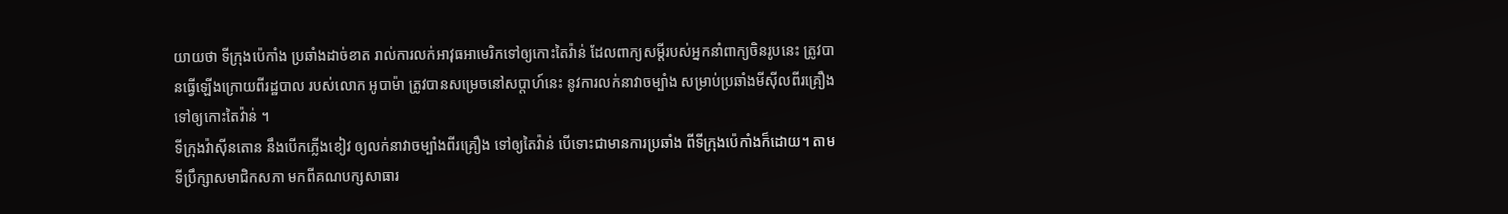យាយថា ទីក្រុងប៉េកាំង ប្រឆាំងដាច់ខាត រាល់ការលក់អាវុធអាមេរិកទៅឲ្យកោះតៃវ៉ាន់ ដែលពាក្យសម្តីរបស់អ្នកនាំពាក្យចិនរូបនេះ ត្រូវបានធ្វើឡើងក្រោយពីរដ្ឋបាល របស់លោក អូបាម៉ា ត្រូវបានសម្រេចនៅសប្តាហ៍នេះ នូវការលក់នាវាចម្បាំង សម្រាប់ប្រឆាំងមីស៊ីលពីរគ្រឿង ទៅឲ្យកោះតៃវ៉ាន់ ។
ទីក្រុងវ៉ាស៊ីនតោន នឹងបើកភ្លើងខៀវ ឲ្យលក់នាវាចម្បាំងពីរគ្រឿង ទៅឲ្យតៃវ៉ាន់ បើទោះជាមានការប្រឆាំង ពីទីក្រុងប៉េកាំងក៏ដោយ។ តាមទីប្រឹក្សាសមាជិកសភា មកពីគណបក្សសាធារ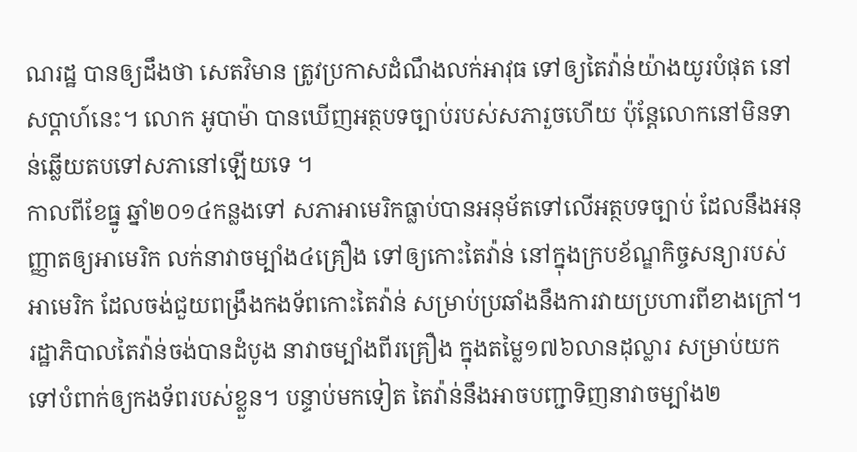ណរដ្ឋ បានឲ្យដឹងថា សេតវិមាន ត្រូវប្រកាសដំណឹងលក់អាវុធ ទៅឲ្យតៃវ៉ាន់យ៉ាងយូរបំផុត នៅសប្តាហ៍នេះ។ លោក អូបាម៉ា បានឃើញអត្ថបទច្បាប់របស់សភារួចហើយ ប៉ុន្តែលោកនៅមិនទាន់ឆ្លើយតបទៅសភានៅឡើយទេ ។
កាលពីខែធ្នូ ឆ្នាំ២០១៤កន្លងទៅ សភាអាមេរិកធ្លាប់បានអនុម័តទៅលើអត្ថបទច្បាប់ ដែលនឹងអនុញ្ញាតឲ្យអាមេរិក លក់នាវាចម្បាំង៤គ្រឿង ទៅឲ្យកោះតៃវ៉ាន់ នៅក្នុងក្របខ័ណ្ឌកិច្ចសន្យារបស់អាមេរិក ដែលចង់ជួយពង្រឹងកងទ័ពកោះតៃវ៉ាន់ សម្រាប់ប្រឆាំងនឹងការវាយប្រហារពីខាងក្រៅ។ រដ្ឋាភិបាលតៃវ៉ាន់ចង់បានដំបូង នាវាចម្បាំងពីរគ្រឿង ក្នុងតម្លៃ១៧៦លានដុល្លារ សម្រាប់យកទៅបំពាក់ឲ្យកងទ័ពរបស់ខ្លួន។ បន្ទាប់មកទៀត តៃវ៉ាន់នឹងអាចបញ្ជាទិញនាវាចម្បាំង២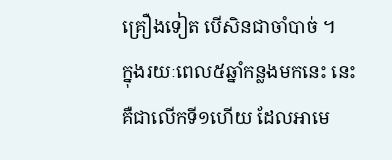គ្រឿងទៀត បើសិនជាចាំបាច់ ។
ក្នុងរយៈពេល៥ឆ្នាំកន្លងមកនេះ នេះគឺជាលើកទី១ហើយ ដែលអាមេ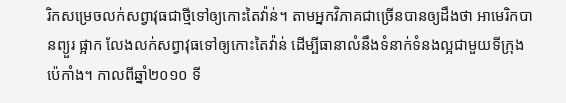រិកសម្រេចលក់សព្វាវុធជាថ្មីទៅឲ្យកោះតៃវ៉ាន់។ តាមអ្នកវិភាគជាច្រើនបានឲ្យដឹងថា អាមេរិកបានព្យួរ ផ្អាក លែងលក់សព្វាវុធទៅឲ្យកោះតៃវ៉ាន់ ដើម្បីធានាលំនឹងទំនាក់ទំនងល្អជាមួយទីក្រុងប៉េកាំង។ កាលពីឆ្នាំ២០១០ ទី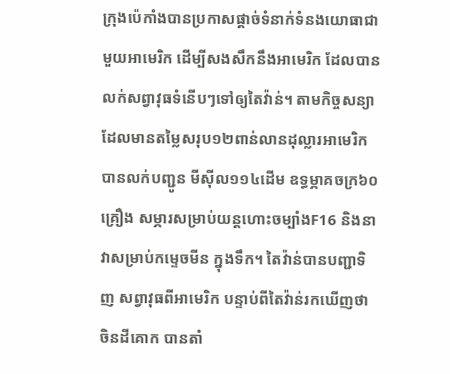ក្រុងប៉េកាំងបានប្រកាសផ្តាច់ទំនាក់ទំនងយោធាជាមួយអាមេរិក ដើម្បីសងសឹកនឹងអាមេរិក ដែលបានលក់សព្វាវុធទំនើបៗទៅឲ្យតៃវ៉ាន់។ តាមកិច្ចសន្យា ដែលមានតម្លៃសរុប១២ពាន់លានដុល្លារអាមេរិក បានលក់បញ្ជូន មីស៊ីល១១៤ដើម ឧទ្ធម្ភាគចក្រ៦០គ្រឿង សម្ភារសម្រាប់យន្តហោះចម្បាំងF16 និងនាវាសម្រាប់កម្ទេចមីន ក្នុងទឹក។ តៃវ៉ាន់បានបញ្ជាទិញ សព្វាវុធពីអាមេរិក បន្ទាប់ពីតៃវ៉ាន់រកឃើញថា ចិនដីគោក បានតាំ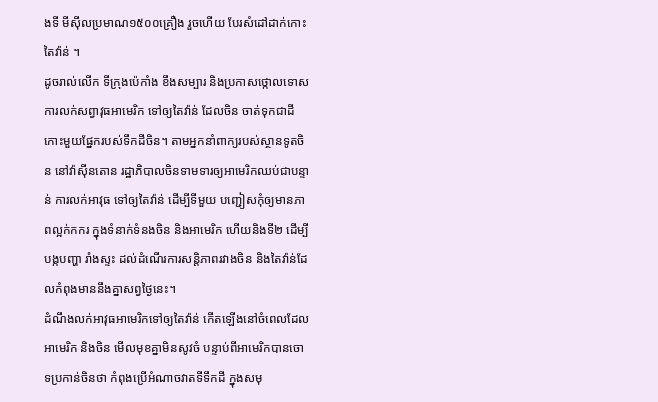ងទី មីស៊ីលប្រមាណ១៥០០គ្រឿង រួចហើយ បែរសំដៅដាក់កោះតៃវ៉ាន់ ។
ដូចរាល់លើក ទីក្រុងប៉េកាំង ខឹងសម្បារ និងប្រកាសថ្កោលទោសការលក់សព្វាវុធអាមេរិក ទៅឲ្យតៃវ៉ាន់ ដែលចិន ចាត់ទុកជាដីកោះមួយផ្នែករបស់ទឹកដីចិន។ តាមអ្នកនាំពាក្យរបស់ស្ថានទូតចិន នៅវ៉ាស៊ីនតោន រដ្ឋាភិបាលចិនទាមទារឲ្យអាមេរិកឈប់ជាបន្ទាន់ ការលក់អាវុធ ទៅឲ្យតៃវ៉ាន់ ដើម្បីទីមួយ បញ្ជៀសកុំឲ្យមានភាពល្អក់កករ ក្នុងទំនាក់ទំនងចិន និងអាមេរិក ហើយនិងទី២ ដើម្បីបង្កបញ្ហា រាំងស្ទះ ដល់ដំណើរការសន្តិភាពរវាងចិន និងតៃវ៉ាន់ដែលកំពុងមាននឹងគ្នាសព្វថ្ងៃនេះ។
ដំណឹងលក់អាវុធអាមេរិកទៅឲ្យតៃវ៉ាន់ កើតឡើងនៅចំពេលដែលអាមេរិក និងចិន មើលមុខគ្នាមិនសូវចំ បន្ទាប់ពីអាមេរិកបានចោទប្រកាន់ចិនថា កំពុងប្រើអំណាចវាតទីទឹកដី ក្នុងសមុ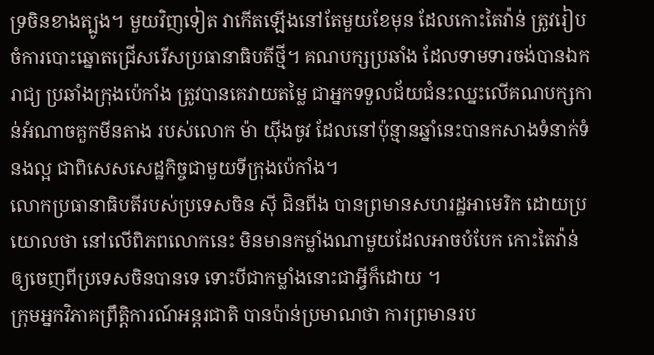ទ្រចិនខាងត្បូង។ មួយវិញទៀត វាកើតឡើងនៅតែមួយខែមុន ដែលកោះតៃវ៉ាន់ ត្រូវរៀបចំការបោះឆ្នោតជ្រើសរើសប្រធានាធិបតីថ្មី។ គណបក្សប្រឆាំង ដែលទាមទារចង់បានឯករាជ្យ ប្រឆាំងក្រុងប៉េកាំង ត្រូវបានគេវាយតម្លៃ ជាអ្នកទទួលជ័យជំនះឈ្នះលើគណបក្សកាន់អំណាចគួកមីនតាង របស់លោក ម៉ា យ៉ីងចូវ ដែលនៅប៉ុន្មានឆ្នាំនេះបានកសាងទំនាក់ទំនងល្អ ជាពិសេសសេដ្ឋកិច្ចជាមួយទីក្រុងប៉េកាំង។
លោកប្រធានាធិបតីរបស់ប្រទេសចិន ស៊ី ជិនពីង បានព្រមានសហរដ្ឋអាមេរិក ដោយប្រយោលថា នៅលើពិភពលោកនេះ មិនមានកម្លាំងណាមួយដែលអាចបំបែក កោះតៃវ៉ាន់ ឲ្យចេញពីប្រទេសចិនបានទេ ទោះបីជាកម្លាំងនោះជាអ្វីក៏ដោយ ។
ក្រុមអ្នកវិភាគព្រឹត្តិការណ៍អន្តរជាតិ បានប៉ាន់ប្រមាណថា ការព្រមានរប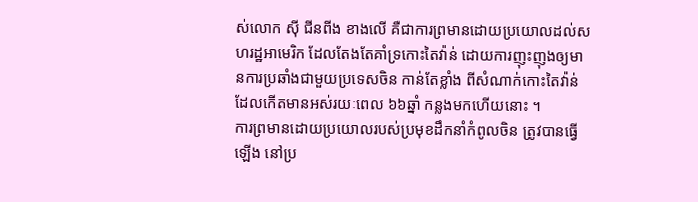ស់លោក ស៊ី ជីនពីង ខាងលើ គឺជាការព្រមានដោយប្រយោលដល់សហរដ្ឋអាមេរិក ដែលតែងតែគាំទ្រកោះតៃវ៉ាន់ ដោយការញុះញុងឲ្យមានការប្រឆាំងជាមួយប្រទេសចិន កាន់តែខ្លាំង ពីសំណាក់កោះតៃវ៉ាន់ ដែលកើតមានអស់រយៈពេល ៦៦ឆ្នាំ កន្លងមកហើយនោះ ។
ការព្រមានដោយប្រយោលរបស់ប្រមុខដឹកនាំកំពូលចិន ត្រូវបានធ្វើឡើង នៅប្រ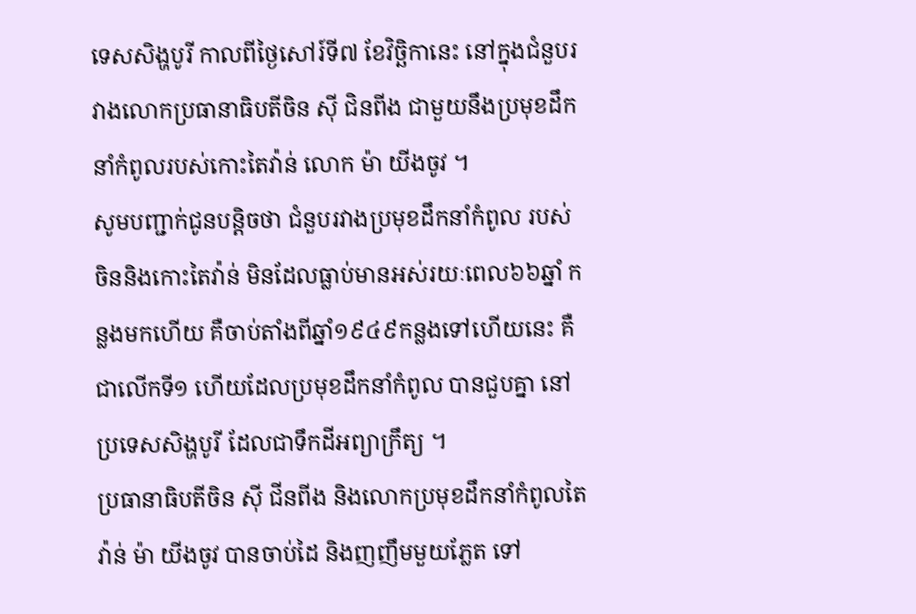ទេសសិង្ហបូរី កាលពីថ្ងៃសៅរ៍ទី៧ ខែវិច្ឆិកានេះ នៅក្នុងជំនួបរវាងលោកប្រធានាធិបតីចិន ស៊ី ជិនពីង ជាមួយនឹងប្រមុខដឹកនាំកំពូលរបស់កោះតៃវ៉ាន់ លោក ម៉ា យីងចូវ ។
សូមបញ្ជាក់ជូនបន្តិចថា ជំនួបរវាងប្រមុខដឹកនាំកំពូល របស់ចិននិងកោះតៃវ៉ាន់ មិនដែលធ្លាប់មានអស់រយៈពេល៦៦ឆ្នាំ កន្លងមកហើយ គឺចាប់តាំងពីឆ្នាំ១៩៤៩កន្លងទៅហើយនេះ គឺជាលើកទី១ ហើយដែលប្រមុខដឹកនាំកំពូល បានជួបគ្នា នៅប្រទេសសិង្ហបូរី ដែលជាទឹកដីអព្យាក្រឹត្យ ។
ប្រធានាធិបតីចិន ស៊ី ជីនពីង និងលោកប្រមុខដឹកនាំកំពូលតៃវ៉ាន់ ម៉ា យីងចូវ បានចាប់ដៃ និងញញឹមមួយភ្លែត ទៅ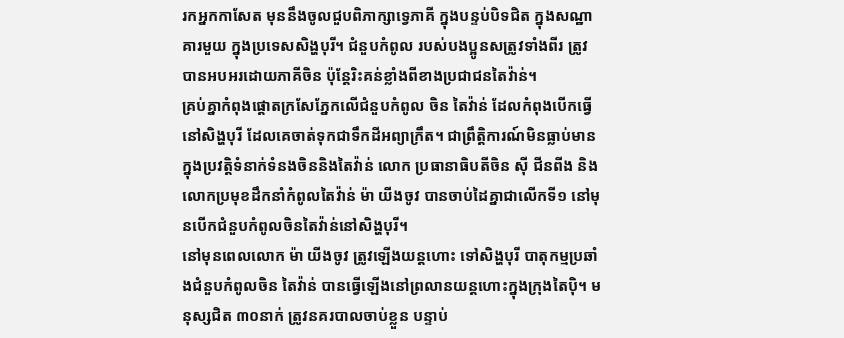រកអ្នកកាសែត មុននឹងចូលជួបពិភាក្សាទ្វេភាគី ក្នុងបន្ទប់បិទជិត ក្នុងសណ្ឋាគារមួយ ក្នុងប្រទេសសិង្ហបុរី។ ជំនួបកំពូល របស់បងប្អូនសត្រូវទាំងពីរ ត្រូវបានអបអរដោយភាគីចិន ប៉ុន្តែរិះគន់ខ្លាំងពីខាងប្រជាជនតៃវ៉ាន់។
គ្រប់គ្នាកំពុងផ្តោតក្រសែភ្នែកលើជំនួបកំពូល ចិន តៃវ៉ាន់ ដែលកំពុងបើកធ្វើនៅសិង្ហបុរី ដែលគេចាត់ទុកជាទឹកដីអព្យាក្រឹត។ ជាព្រឹត្តិការណ៍មិនធ្លាប់មាន ក្នុងប្រវត្តិទំនាក់ទំនងចិននិងតៃវ៉ាន់ លោក ប្រធានាធិបតីចិន ស៊ី ជីនពីង និងលោកប្រមុខដឹកនាំកំពូលតៃវ៉ាន់ ម៉ា យីងចូវ បានចាប់ដៃគ្នាជាលើកទី១ នៅមុនបើកជំនួបកំពូលចិនតៃវ៉ាន់នៅសិង្ហបុរី។
នៅមុនពេលលោក ម៉ា យីងចូវ ត្រូវឡើងយន្តហោះ ទៅសិង្ហបុរី បាតុកម្មប្រឆាំងជំនួបកំពូលចិន តៃវ៉ាន់ បានធ្វើឡើងនៅព្រលានយន្តហោះក្នុងក្រុងតៃប៉ិ។ មនុស្សជិត ៣០នាក់ ត្រូវនគរបាលចាប់ខ្លួន បន្ទាប់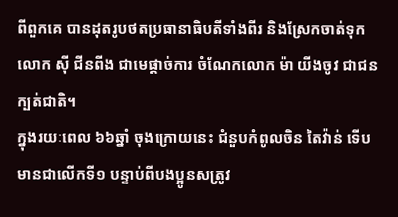ពីពួកគេ បានដុតរូបថតប្រធានាធិបតីទាំងពីរ និងស្រែកចាត់ទុក លោក ស៊ី ជីនពីង ជាមេផ្តាច់ការ ចំណែកលោក ម៉ា យីងចូវ ជាជនក្បត់ជាតិ។
ក្នុងរយៈពេល ៦៦ឆ្នាំ ចុងក្រោយនេះ ជំនួបកំពូលចិន តៃវ៉ាន់ ទើបមានជាលើកទី១ បន្ទាប់ពីបងប្អូនសត្រូវ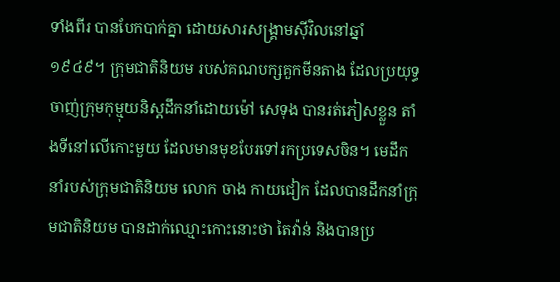ទាំងពីរ បានបែកបាក់គ្នា ដោយសារសង្គ្រាមស៊ីវិលនៅឆ្នាំ ១៩៤៩។ ក្រុមជាតិនិយម របស់គណបក្សគួកមីនតាង ដែលប្រយុទ្ធចាញ់ក្រុមកុម្មុយនិស្តដឹកនាំដោយម៉ៅ សេទុង បានរត់ភៀសខ្លួន តាំងទីនៅលើកោះមួយ ដែលមានមុខបែរទៅរកប្រទេសចិន។ មេដឹកនាំរបស់ក្រុមជាតិនិយម លោក ចាង កាយជៀក ដែលបានដឹកនាំក្រុមជាតិនិយម បានដាក់ឈ្មោះកោះនោះថា តៃវ៉ាន់ និងបានប្រ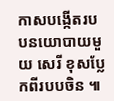កាសបង្កើតរបបនយោបាយមួយ សេរី ខុសប្លែកពីរបបចិន ៕